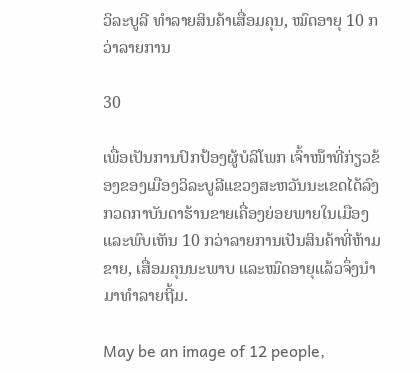ວິລະບູລີ ທໍາລາຍສິນຄ້າເສື່ອມຄຸນ, ໝົດອາຍຸ 10 ກວ່າລາຍການ

30

ເພື່ອເປັນການປົກປ້ອງຜູ້ບໍລິໂພກ ເຈົ້າໜ໊າທີ່ກ່ຽວຂ້ອງຂອງເມືອງວິລະບູລີແຂວງສະຫວັນນະເຂດໄດ້ລົງກວດກາບັນດາຮ້ານຂາຍເຄື່ອງຍ່ອຍພາຍໃນເມືອງ ແລະພົບເຫັນ 10 ກວ່າລາຍການເປັນສິນຄ້າທີ່ຫ້າມຂາຍ, ເສື່ອມຄຸນນະພາບ ແລະໝົດອາຍຸແລ້ວຈຶ່ງນຳມາທຳລາຍຖີ້ມ.

May be an image of 12 people,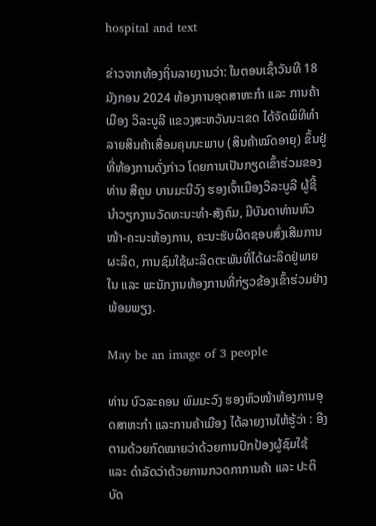hospital and text

ຂ່າວຈາກທ້ອງຖິ່ນລາຍງານວ່າ: ໃນຕອນເຊົ້າວັນທີ 18 ມັງກອນ 2024 ຫ້ອງການອຸດສາຫະກຳ ແລະ ການຄ້າເມືອງ ວິລະບູລີ ແຂວງສະຫວັນນະເຂດ ໄດ້ຈັດພິທີທໍາລາຍສິນຄ້າເສື່ອມຄຸນນະພາບ (ສິນຄ້າໝົດອາຍຸ) ຂຶ້ນຢູ່ທີ່ຫ້ອງການດັ່ງກ່າວ ໂດຍການເປັນກຽດເຂົ້າຮ່ວມຂອງທ່ານ ສີຄູນ ບານມະນີວົງ ຮອງເຈົ້າເມືອງວິລະບູລີ ຜູ້ຊີ້ນໍາວຽກງານວັດທະນະທຳ-ສັງຄົມ, ມີບັນດາທ່ານຫົວໜ້າ-ຄະນະຫ້ອງການ, ຄະນະຮັບຜິດຊອບສົ່ງເສີມການຜະລິດ, ການຊົມໃຊ້ຜະລິດຕະພັນທີ່ໄດ້ຜະລິດຢູ່ພາຍໃນ ແລະ ພະນັກງານຫ້ອງການທີ່ກ່ຽວຂ້ອງເຂົ້າຮ່ວມຢ່າງພ້ອມພຽງ.

May be an image of 3 people

ທ່ານ ບົວລະຄອນ ພົມມະວົງ ຮອງຫົວໜ້າຫ້ອງການອຸດສາຫະກໍາ ແລະການຄ້າເມືອງ ໄດ້ລາຍງານໃຫ້ຮູ້ວ່າ : ອີງຕາມດ້ວຍກົດໝາຍວ່າດ້ວຍການປົກປ້ອງຜູ້ຊົມໃຊ້  ແລະ ດຳລັດວ່າດ້ວຍການກວດກາການຄ້າ ແລະ ປະຕິບັດ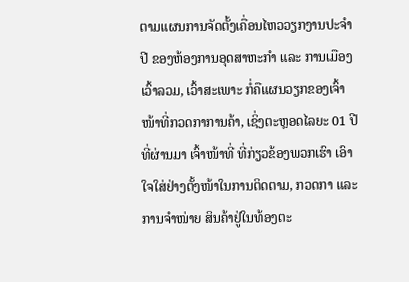ຕາມແຜນການຈັດຕັ້ງເຄື່ອນໄຫວວຽກງານປະຈໍາປີ ຂອງຫ້ອງການອຸດສາຫະກໍາ ແລະ ການເມືອງ ເວົ້າລວມ, ເວົ້າສະເພາະ ກໍ່ຄືແຜນວຽກຂອງເຈົ້າໜ້າທີ່ກວດກາການຄ້າ, ເຊິ່ງຕະຫຼອດໄລຍະ 01 ປີ ທີ່ຜ່ານມາ ເຈົ້າໜ້າທີ່ ທີ່ກ່ຽວຂ້ອງພວກເຮົາ ເອົາໃຈໃສ່ຢ່າງຕັ້ງໜ້າໃນການຕິດຕາມ, ກວດກາ ແລະ ການຈຳໜ່າຍ ສິນຄ້າຢູ່ໃນທ້ອງຕະ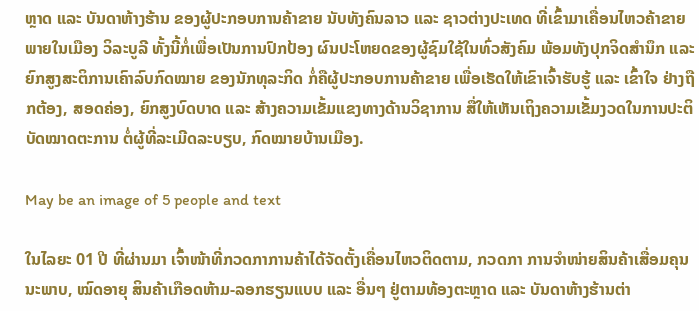ຫຼາດ ແລະ ບັນດາຫ້າງຮ້ານ ຂອງຜູ້ປະກອບການຄ້າຂາຍ ນັບທັງຄົນລາວ ແລະ ຊາວຕ່າງປະເທດ ທີ່ເຂົ້າມາເຄື່ອນໄຫວຄ້າຂາຍພາຍໃນເມືອງ ວິລະບູລີ ທັ້ງນີ້ກໍ່ເພື່ອເປັນການປົກປ້ອງ ຜົນປະໂຫຍດຂອງຜູ້ຊົມໃຊ້ໃນທົ່ວສັງຄົມ ພ້ອມທັງປຸກຈິດສຳນຶກ ແລະ ຍົກສູງສະຕິການເຄົາລົບກົດໝາຍ ຂອງນັກທຸລະກິດ ກໍ່ຄືຜູ້ປະກອບການຄ້າຂາຍ ເພື່ອເຮັດໃຫ້ເຂົາເຈົ້າຮັບຮູ້ ແລະ ເຂົ້າໃຈ ຢ່າງຖືກຕ້ອງ, ສອດຄ່ອງ, ຍົກສູງບົດບາດ ແລະ ສ້າງຄວາມເຂັ້ມແຂງທາງດ້ານວິຊາການ ສື່ໃຫ້ເຫັນເຖິງຄວາມເຂັ້ມງວດໃນການປະຕິບັດໝາດຕະການ ຕໍ່ຜູ້ທີ່ລະເມີດລະບຽບ, ກົດໝາຍບ້ານເມືອງ.

May be an image of 5 people and text

ໃນໄລຍະ 01 ປີ ທີ່ຜ່ານມາ ເຈົ້າໜ້າທີ່ກວດກາການຄ້າໄດ້ຈັດຕັ້ງເຄື່ອນໄຫວຕິດຕາມ, ກວດກາ ການຈໍາໜ່າຍສິນຄ້າເສື່ອມຄຸນນະພາບ, ໝົດອາຍຸ ສິນຄ້າເກືອດຫ້າມ-ລອກຮຽນແບບ ແລະ ອື່ນໆ ຢູ່ຕາມທ້ອງຕະຫຼາດ ແລະ ບັນດາຫ້າງຮ້ານຕ່າ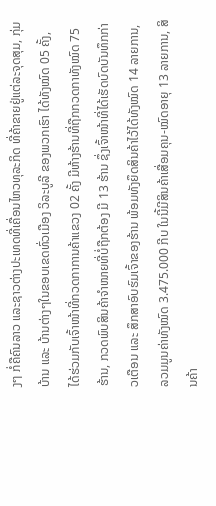ງໆ ກໍ່ຄືຄົນລາວ ແລະຊາວຕ່າງປະເທດທີ່ເຄື່ອນໄຫວທຸລະກິດ ທີ່ຄ້າຂາຍຢູ່ແຕ່ລະຈຸດສຸມ, ກຸ່ມບ້ານ ແລະ ບ້ານຕ່າງໆໃນຂອບເຂດທົ່ວເມືອງ ວິລະບູລີ ຂອງພວກເຮົາ ໄດ້ທັງໝົດ 05 ຄັ້ງ, ໄດ້ຮ່ວມກັບເຈົ້າໜ້າທີ່ກວດກາການຄ້າແຂວງ 02 ຄັ້ງ ມີຫ້າງຮ້ານທີ່ຖືກກວດກາທັງໝົດ 75 ຮ້ານ, ກວດພົບສິນຄ້າຈຳໜາຍທີ່ບໍ່ຖືກຕ້ອງ ມີ 13 ຮ້ານ ຊຶ່ງເຈົ້າໜ້າທີ່ໄດ້ເຮັດບົດບັນທຶກກ່າວເຕືອນ ແລະ ສຶກສາອົບຮົມເຈົ້າຂອງຮ້ານ ພ້ອມທັງຍຶດສິນຄ້າໄວ້ໄດ້ທັງໝົດ 14 ລາຍການ, ລວມມູນຄ່າທັງໝົດ 3.475.000 ກີບ ໃນນີ້ມີສິນຄ້າເສື່ອມຄຸນ-ໝົດອາຍຸ 13 ລາຍການ, ສິນຄ້າ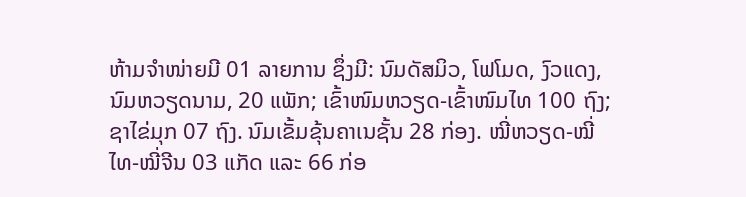ຫ້າມຈຳໜ່າຍມີ 01 ລາຍການ ຊຶ່ງມີ: ນົມດັສມິວ, ໂຟໂມດ, ງົວແດງ, ນົມຫວຽດນາມ, 20 ແພັກ; ເຂົ້າໜົມຫວຽດ-ເຂົ້າໜົມໄທ 100 ຖົງ; ຊາໄຂ່ມຸກ 07 ຖົງ. ນົມເຂັ້ມຂຸ້ນຄາເນຊັ້ນ 28 ກ່ອງ. ໝີ່ຫວຽດ-ໝີ່ໄທ-ໝີ່ຈີນ 03 ແກັດ ແລະ 66 ກ່ອ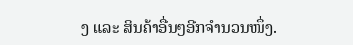ງ ແລະ ສິນຄ້າອື່ນໆອີກຈຳນວນໜຶ່ງ.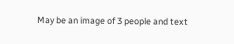May be an image of 3 people and text